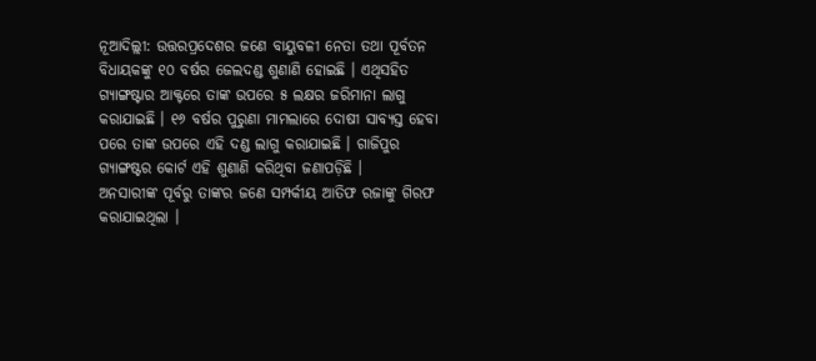ନୂଆଦିଲ୍ଲୀ: ଉତ୍ତରପ୍ରଦେଶର ଜଣେ ବାୟୁବଳୀ ନେତା ତଥା ପୂର୍ବତନ ବିଧାୟକଙ୍କୁ ୧୦ ବର୍ଷର ଜେଲଦଣ୍ଡ ଶୁଣାଣି ହୋଇଛି । ଏଥିସହିତ ଗ୍ୟାଙ୍ଗଷ୍ଟାର ଆକ୍ଟରେ ତାଙ୍କ ଉପରେ ୫ ଲକ୍ଷର ଜରିମାନା ଲାଗୁ କରାଯାଇଛି । ୧୬ ବର୍ଷର ପୁରୁଣା ମାମଲାରେ ଦୋଷୀ ସାବ୍ୟସ୍ତ ହେବା ପରେ ତାଙ୍କ ଉପରେ ଏହି ଦଣ୍ଡ ଲାଗୁ କରାଯାଇଛି । ଗାଜିପୁର ଗ୍ୟାଙ୍ଗଷ୍ଟର କୋର୍ଟ ଏହି ଶୁଣାଣି କରିଥିବା ଜଣାପଡ଼ିଛି ।
ଅନସାରୀଙ୍କ ପୂର୍ବରୁ ତାଙ୍କର ଜଣେ ସମ୍ପର୍କୀୟ ଆତିଫ ରଜାଙ୍କୁ ଗିରଫ କରାଯାଇଥିଲା ।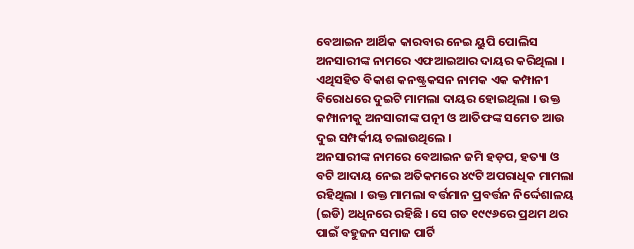ବେଆଇନ ଆର୍ଥିକ କାରବାର ନେଇ ୟୁପି ପୋଲିସ ଅନସାରୀଙ୍କ ନାମରେ ଏଫଆଇଆର ଦାୟର କରିଥିଲା । ଏଥିସହିତ ବିକାଶ କନଷ୍ଟ୍ରକସନ ନାମକ ଏକ କମ୍ପାନୀ ବିରୋଧରେ ଦୁଇଟି ମାମଲା ଦାୟର ହୋଇଥିଲା । ଉକ୍ତ କମ୍ପାନୀକୁ ଅନସାରୀଙ୍କ ପତ୍ନୀ ଓ ଆତିଫଙ୍କ ସମେତ ଆଉ ଦୁଇ ସମ୍ପର୍କୀୟ ଚଲାଉଥିଲେ ।
ଅନସାରୀଙ୍କ ନାମରେ ବେଆଇନ ଜମି ହଡ଼ପ, ହତ୍ୟା ଓ ବଟି ଆଦାୟ ନେଇ ଅତିକମରେ ୪୯ଟି ଅପରାଧିକ ମାମଲା ରହିଥିଲା । ଉକ୍ତ ମାମଲା ବର୍ତ୍ତମାନ ପ୍ରବର୍ତ୍ତନ ନିର୍ଦ୍ଦେଶାଳୟ (ଇଡି) ଅଧିନରେ ରହିଛି । ସେ ଗତ ୧୯୯୬ରେ ପ୍ରଥମ ଥର ପାଇଁ ବହୁଜନ ସମାଜ ପାର୍ଟି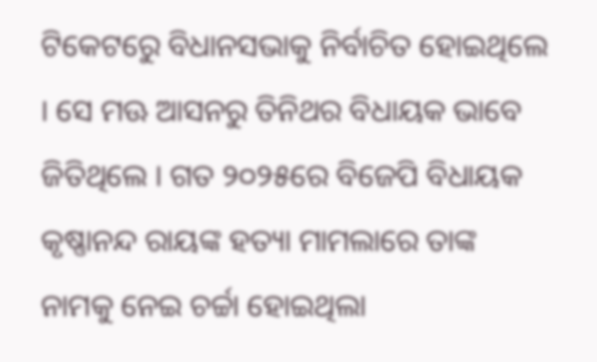ଟିକେଟରେୁ ବିଧାନସଭାକୁ ନିର୍ବାଚିତ ହୋଇଥିଲେ । ସେ ମଊ ଆସନରୁ ତିନିଥର ବିଧାୟକ ଭାବେ ଜିତିଥିଲେ । ଗତ ୨୦୨୫ରେ ବିଜେପି ବିଧାୟକ କୃଷ୍ଣାନନ୍ଦ ରାୟଙ୍କ ହତ୍ୟା ମାମଲାରେ ତାଙ୍କ ନାମକୁ ନେଇ ଚର୍ଚ୍ଚା ହୋଇଥିଲା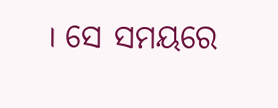। ସେ ସମୟରେ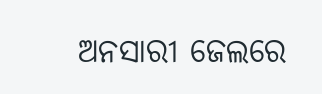ଅନସାରୀ ଜେଲରେ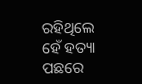ରହିଥିଲେ ହେଁ ହତ୍ୟା ପଛରେ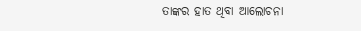ତାଙ୍କର ହାତ ଥିବା ଆଲୋଚନା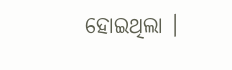ହୋଇଥିଲା ।